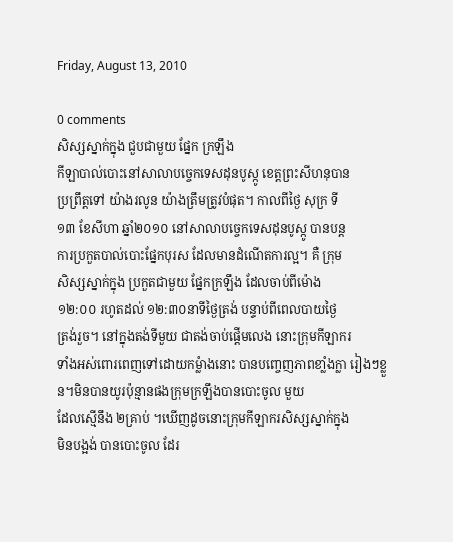Friday, August 13, 2010

0 comments
សិស្សស្នាក់ក្នុង ជួបជាមួយ ផ្នែក ក្រឡឹង
កីឡាបាល់បោះនៅសាលាបច្ចេកទេសដុនបូស្កូ ខេត្តព្រះសីហនុបាន
ប្រព្រឹត្តទៅ យ៉ាងរលូន យ៉ាងត្រឹមត្រូវបំផុត។ កាលពីថ្ងៃ សុក្រ ទី
១៣ ខែសីហា ឆ្នាំ២០១០ នៅសាលាបច្ចេកទេសដុនបូស្កូ បានបន្ត
ការប្រកួតបាល់បោះផ្នែកបុរស ដែលមានដំណើតការល្អ។ គឺ ក្រុម
សិស្សស្នាក់ក្នុង ប្រកួតជាមួយ ផ្នែកក្រឡឹង ដែលចាប់ពីម៉ោង
១២:០០ រហូតដល់ ១២:៣០នាទីថ្ងៃត្រង់ បន្ទាប់ពីពេលបាយថ្ងៃ
ត្រង់រួច។ នៅក្នុងតង់ទីមួយ ជាតង់ចាប់ផ្តើមលេង នោះក្រុមកីឡាករ
ទាំងអស់ពោរពេញទៅដោយកម្លំាងនោះ បានបញ្ចេញភាពខាំ្លងក្លា រៀងៗខ្លួន។មិនបានយូរប៉ុន្មានផងក្រុមក្រឡឹងបានបោះចូល មួយ
ដែលស្មើនឹង ២គ្រាប់ ។ឃើញដូចនោះក្រុមកីឡាករសិស្សស្នាក់ក្នុង
មិនបង្អង់ បានបោះចូល ដែរ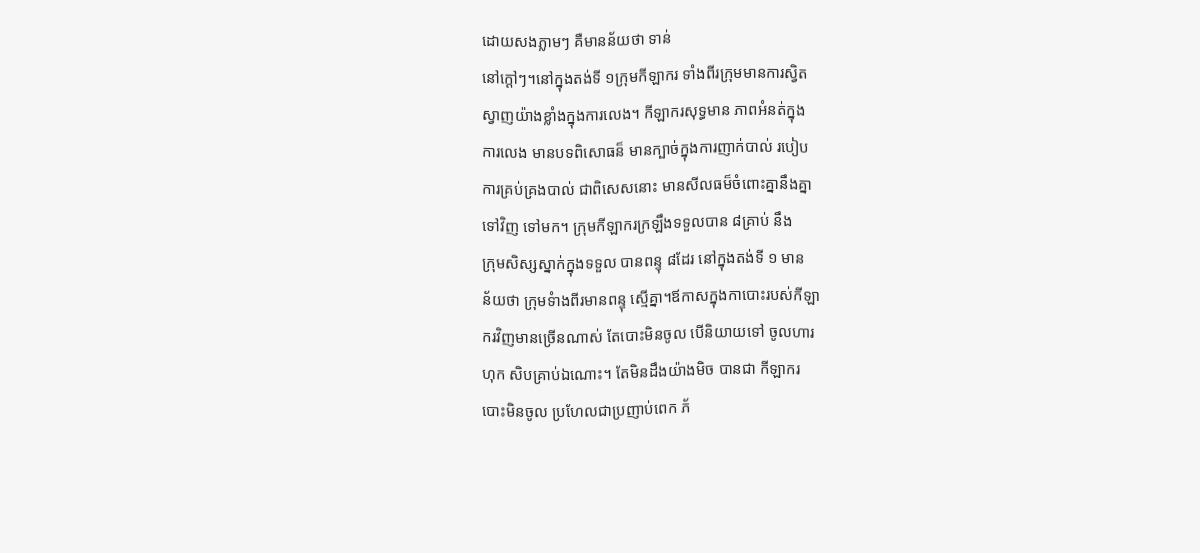ដោយសងភ្លាមៗ គឺមានន័យថា ទាន់
នៅក្តៅៗ។នៅក្នុងតង់ទី ១ក្រុមកីឡាករ ទាំងពីរក្រុមមានការស្វិត
ស្វាញយ៉ាងខ្លាំងក្នុងការលេង។ កីឡាករសុទ្ធមាន ភាពអំនត់ក្នុង
ការលេង មានបទពិសោធន៏ មានក្បាច់ក្នុងការញាក់បាល់ របៀប
ការគ្រប់គ្រងបាល់ ជាពិសេសនោះ មានសីលធម៏ចំពោះគ្នានឹងគ្នា
ទៅវិញ ទៅមក។ ក្រុមកីឡាករក្រឡឹងទទួលបាន ៨គ្រាប់ នឹង
ក្រុមសិស្សស្នាក់ក្នុងទទួល បានពន្ទុ ៨ដែរ នៅក្នុងតង់ទី ១ មាន
ន័យថា ក្រុមទំាងពីរមានពន្ទុ ស្មើគ្នា។ឪកាសក្នុងកាបោះរបស់កីឡា
ករវិញមានច្រើនណាស់ តែបោះមិនចូល បើនិយាយទៅ ចូលហារ
ហុក សិបគ្រាប់ឯណោះ។ តែមិនដឹងយ៉ាងមិច បានជា កីឡាករ
បោះមិនចូល ប្រហែលជាប្រញាប់ពេក ភ័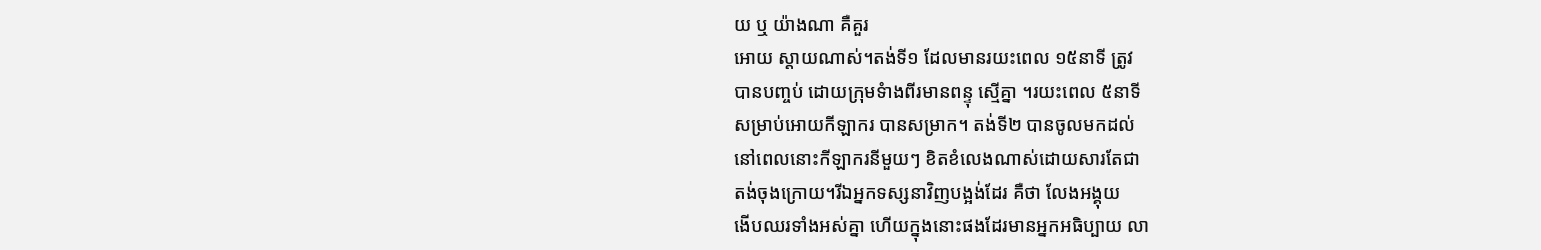យ ឬ យ៉ាងណា គឺគួរ
អោយ ស្តាយណាស់។តង់ទី១ ដែលមានរយះពេល ១៥នាទី ត្រូវ
បានបញ្ចប់ ដោយក្រុមទំាងពីរមានពន្ទុ ស្មើគ្នា ។រយះពេល ៥នាទី
សម្រាប់អោយកីឡាករ បានសម្រាក។ តង់ទី២ បានចូលមកដល់
នៅពេលនោះកីឡាករនីមួយៗ ខិតខំលេងណាស់ដោយសារតែជា
តង់ចុងក្រោយ។រីឯអ្នកទស្សនាវិញបង្អង់ដែរ គឺថា លែងអង្គុយ
ងើបឈរទាំងអស់គ្នា ហើយក្នុងនោះផងដែរមានអ្នកអធិប្បាយ លា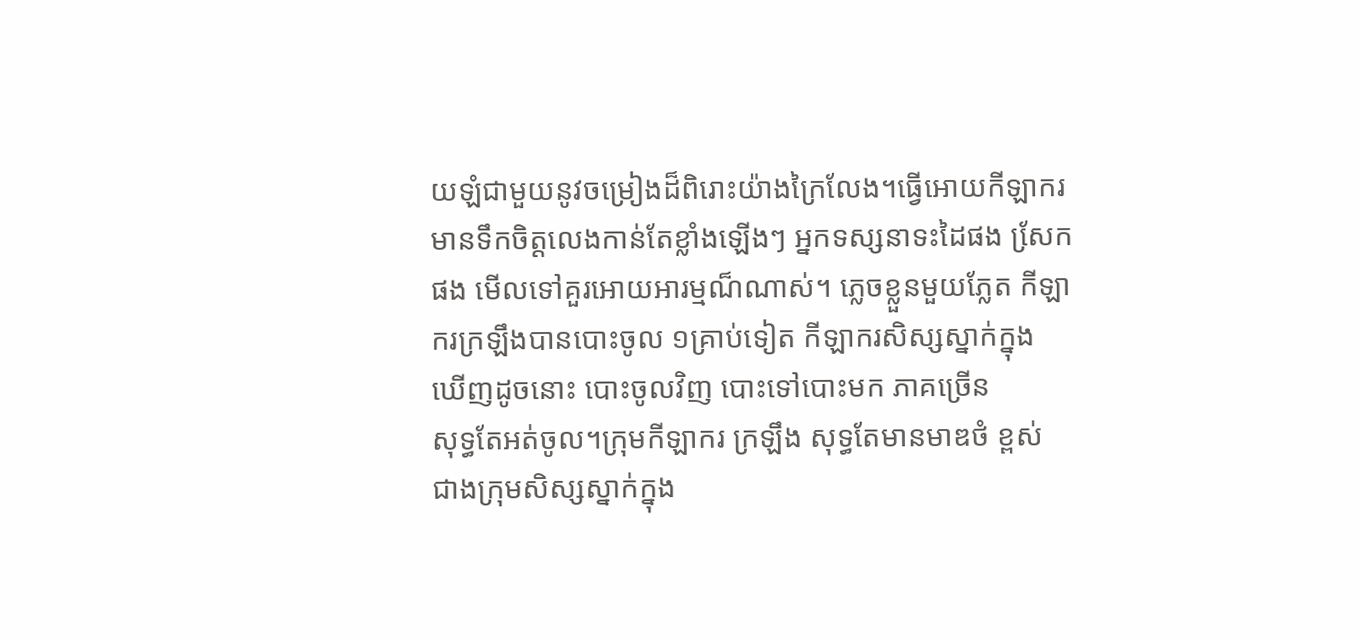យឡំជាមួយនូវចម្រៀងដ៏ពិរោះយ៉ាងក្រៃលែង។ធ្វើអោយកីឡាករ
មានទឹកចិត្តលេងកាន់តែខ្លាំងឡើងៗ អ្នកទស្សនាទះដៃផង សែ្រក
ផង មើលទៅគួរអោយអារម្មណ៏ណាស់។ ភ្លេចខ្លួនមួយភ្លែត កីឡា
ករក្រឡឹងបានបោះចូល ១គ្រាប់ទៀត កីឡាករសិស្សស្នាក់ក្នុង
ឃើញដូចនោះ បោះចូលវិញ បោះទៅបោះមក ភាគច្រើន
សុទ្ធតែអត់ចូល។ក្រុមកីឡាករ ក្រឡឹង សុទ្ធតែមានមាឌថំ ខ្ពស់
ជាងក្រុមសិស្សស្នាក់ក្នុង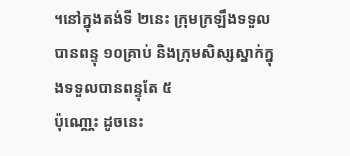។នៅក្នុងតង់ទី ២នេះ ក្រុមក្រឡឹងទទួល
បានពន្ទុ ១០គ្រាប់ និងក្រុមសិស្សស្នាក់ក្នុងទទួលបានពន្ទុតែ ៥
ប៉ុណោ្ណះ ដូចនេះ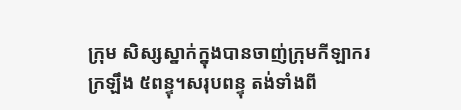ក្រុម សិស្សស្នាក់ក្នុងបានចាញ់ក្រុមកីឡាករ
ក្រឡឹង ៥ពន្ទុ។សរុបពន្ទុ តង់ទាំងពី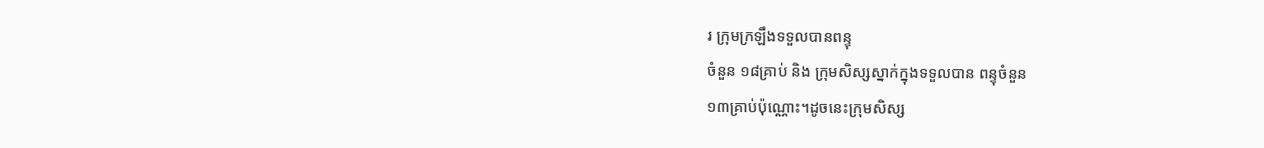រ ក្រុមក្រឡឹងទទួលបានពន្ទុ
ចំនួន ១៨គ្រាប់ និង ក្រុមសិស្សស្នាក់ក្នុងទទួលបាន ពន្ទុចំនួន
១៣គា្រប់ប៉ុណ្ណោះ។ដូចនេះក្រុមសិស្ស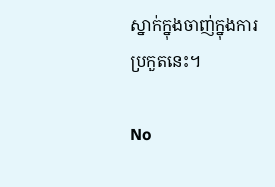ស្នាក់ក្នុងចាញ់ក្នុងការ
ប្រកួតនេះ។

No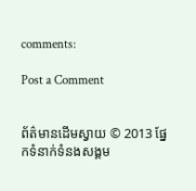comments:

Post a Comment


ព័ត៌មានដើមស្វាយ © 2013 ផ្នែកទំនាក់ទំនងសង្គម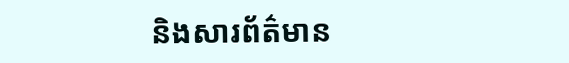និងសារព័ត៌មាន